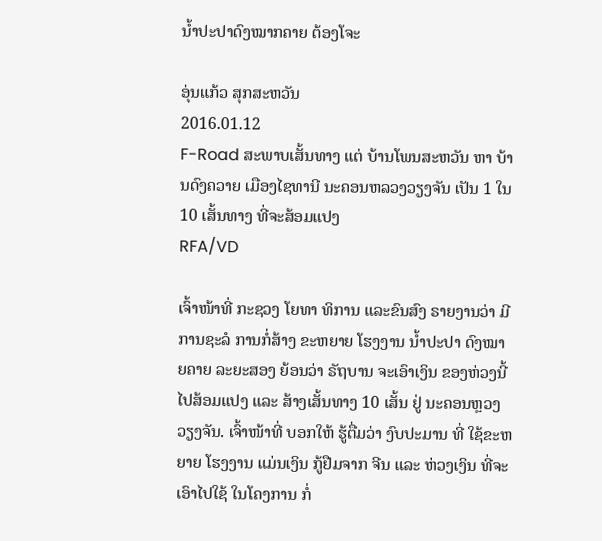ນໍ້າປະປາດົງໝາກຄາຍ ຕ້ອງໂຈະ

ອຸ່ນແກ້ວ ສຸກສະຫວັນ
2016.01.12
F-Road ສະພາບເສັ້ນທາງ ແຕ່ ບ້ານໂພນສະຫວັນ ຫາ ບ້ານດົງຄວາຍ ເມືອງໄຊທານີ ນະຄອນຫລວງວຽງຈັນ ເປັນ 1 ໃນ 10 ເສັ້ນທາງ ທີ່ຈະສ້ອມແປງ
RFA/VD

ເຈົ້າໜ້າທີ່ ກະຊວງ ໂຍທາ ທິການ ແລະຂົນສົງ ຣາຍງານວ່າ ມີການຊະລໍ ການກໍ່ສ້າງ ຂະຫຍາຍ ໂຮງງານ ນໍ້າປະປາ ດົງໝາຍຄາຍ ລະຍະສອງ ຍ້ອນວ່າ ຣັຖບານ ຈະເອົາເງິນ ຂອງຫ່ວງນີ້ ໄປສ້ອມແປງ ແລະ ສ້າງເສັ້ນທາງ 10 ເສັ້ນ ຢູ່ ນະຄອນຫຼວງ ວຽງຈັນ. ເຈົ້າໜ້າທີ່ ບອກໃຫ້ ຮູ້ຕື່ມວ່າ ງົບປະມານ ທີ່ ໃຊ້ຂະຫຍາຍ ໂຮງງານ ແມ່ນເງິນ ກູ້ຢືມຈາກ ຈີນ ແລະ ຫ່ວງເງິນ ທີ່ຈະເອົາໄປໃຊ້ ໃນໂຄງການ ກໍ່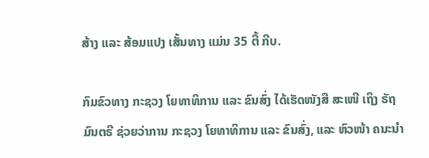ສ້າງ ແລະ ສ້ອມແປງ ເສັ້ນທາງ ແມ່ນ 35 ຕື້ ກີບ.

ກົມຂົວທາງ ກະຊວງ ໂຍທາທິການ ແລະ ຂົນສົ່ງ ໄດ້ເຮັດໜັງສື ສະເໜີ ເຖິງ ຣັຖມົນຕຣີ ຊ່ວຍວ່າການ ກະຊວງ ໂຍທາທິການ ແລະ ຂົນສົ່ງ, ແລະ ຫົວໜ້າ ຄນະນໍາ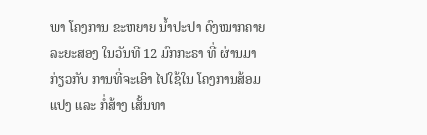ພາ ໂຄງການ ຂະຫຍາຍ ນໍ້າປະປາ ດົງໝາກຄາຍ ລະຍະສອງ ໃນວັນທີ 12 ມົກກະຣາ ທີ່ ຜ່ານມາ ກ່ຽວກັບ ການທີ່ຈະເອົາ ໄປໃຊ້ໃນ ໂຄງການສ້ອມແປງ ແລະ ກໍ່ສ້າງ ເສັ້ນທາ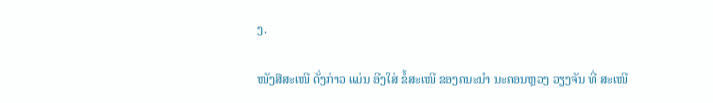ງ.

ໜັງສືສະເໜີ ດັ່ງກ່າວ ແມ່ນ ອີງໃສ່ ຂໍ້ສະເໜີ ຂອງຄນະນໍາ ນະຄອນຫຼວງ ວຽງຈັນ ທີ່ ສະເໜີ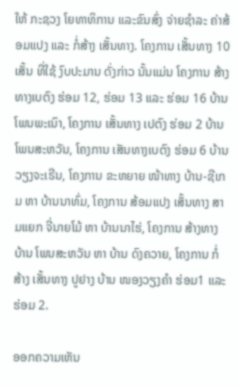ໃຫ້ ກະຊວງ ໂຍທາທິການ ແລະຂົນສົ່ງ ຈ່າຍຊໍາລະ ຄ່າສ້ອມແປງ ແລະ ກໍ່ສ້າງ ເສັ້ນທາງ. ໂຄງການ ເສັ້ນທາງ 10 ເສັ້ນ ທີ່ໃຊ້ ງົບປະມານ ດັ່ງກ່າວ ນັ້ນແມ່ນ ໂຄງການ ສ້າງທາງເບຕົງ ຮ່ອມ 12, ຮ່ອມ 13 ແລະ ຮ່ອມ 16 ບ້ານ ໂພນພະເນົາ, ໂຄງການ ເສັ້ນທາງ ເປຕົງ ຮ່ອມ 2 ບ້ານ ໂພນສະຫວັນ, ໂຄງການ ເສັນທາງເບຕົງ ຮ່ອມ 6 ບ້ານ ວຽງຈະເຣີນ, ໂຄງການ ຂະຫຍາຍ ໜ້າທາງ ບ້ານ-ຊີເກມ ຫາ ບ້ານນາທົ່ມ, ໂຄງການ ສ້ອມແປງ ເສັ້ນທາງ ສາມແຍກ ຈີ່ນາຍໂມ້ ຫາ ບ້ານນາໄຮ່, ໂຄງການ ສ້າງທາງ ບ້ານ ໂພນສະຫວັນ ຫາ ບ້ານ ດົງຄວາຍ, ໂຄງການ ກໍ່ສ້າງ ເສັ້ນທາງ ປູຢາງ ບ້ານ ໜອງວຽງຄໍາ ຮ່ອມ1 ແລະ ຮ່ອມ 2.

ອອກຄວາມເຫັນ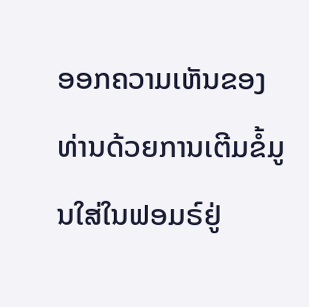ອອກຄວາມເຫັນຂອງທ່ານດ້ວຍການເຕີມຂໍ້ມູນໃສ່ໃນຟອມຣ໌ຢູ່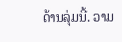ດ້ານລຸ່ມນີ້. ວາມ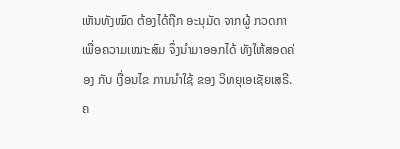ເຫັນທັງໝົດ ຕ້ອງໄດ້ຖືກ ອະນຸມັດ ຈາກຜູ້ ກວດກາ ເພື່ອຄວາມເໝາະສົມ ຈຶ່ງນໍາມາອອກໄດ້ ທັງໃຫ້ສອດຄ່ອງ ກັບ ເງື່ອນໄຂ ການນຳໃຊ້ ຂອງ ວິທຍຸເອເຊັຍເສຣີ. ຄ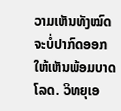ວາມເຫັນທັງໝົດ ຈະບໍ່ປາກົດອອກ ໃຫ້ເຫັນພ້ອມບາດໂລດ. ວິທຍຸເອ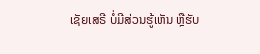ເຊັຍເສຣີ ບໍ່ມີສ່ວນຮູ້ເຫັນ ຫຼືຮັບ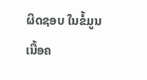ຜິດຊອບ ໃນຂໍ້ມູນເນື້ອຄ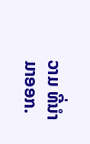ວາມ ທີ່ນໍາມາອອກ.